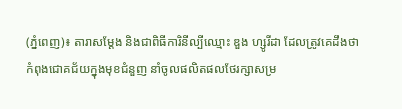(ភ្នំពេញ)៖ តារាសម្ដែង និងជាពិធីការិនីល្បីឈ្មោះ ឌួង ហ្សូរីដា ដែលត្រូវគេដឹងថា កំពុងជោគជ័យក្នុងមុខជំនួញ នាំចូលផលិតផលថែរក្សាសម្រ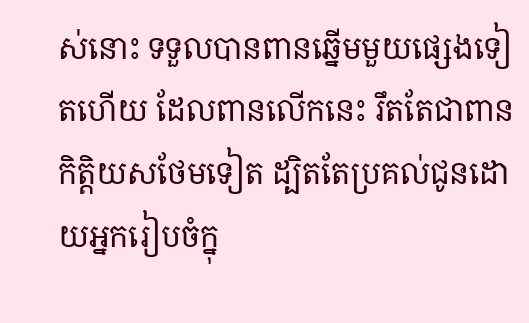ស់នោះ ទទួលបានពានឆ្នើមមួយផ្សេងទៀតហើយ ដែលពានលើកនេះ រឹតតែជាពានកិត្តិយសថែមទៀត ដ្បិតតែប្រគល់ជូនដោយអ្នករៀបចំក្នុ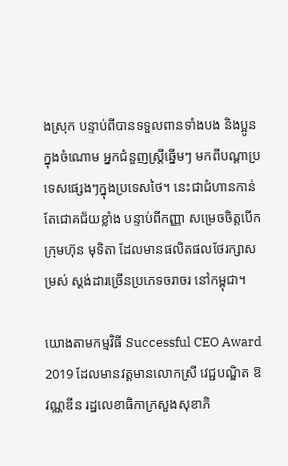ងស្រុក បន្ទាប់ពីបានទទួលពានទាំងបង និងប្អូន ក្នុងចំណោម អ្នកជំនួញស្រ្តីឆ្នើមៗ មកពីបណ្ដាប្រទេសផ្សេងៗក្នុងប្រទេសថៃ។ នេះជាជំហានកាន់តែជោគជ័យខ្លាំង បន្ទាប់ពីកញ្ញា សម្រេចចិត្តបើកក្រុមហ៊ុន មុទិតា ដែលមានផលិតផលថែរក្សាសម្រស់ ស្ដង់ដារច្រើនប្រភេទចរាចរ នៅកម្ពុជា។

យោងតាមកម្មវិធី Successful CEO Award 2019 ដែលមានវត្តមានលោកស្រី វេជ្ជបណ្ឌិត ឱ វណ្ណឌីន រដ្ឋលេខាធិកាក្រសួងសុខាភិ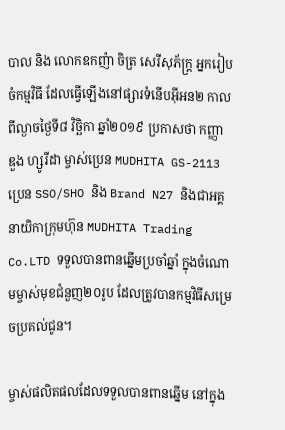បាល និង លោកឧកញ៉ា ចិត្រ សេរីសុភ័ក្ត្រ អ្នករៀបចំកម្មវិធី ដែលធ្វើឡើងនៅផ្សារទំនើបអ៊ីអន២ កាលពីល្ងាចថ្ងៃទី៨ វិច្ឆិកា ឆ្នាំ២០១៩ ប្រកាសថា កញ្ញា ឌួង ហ្សូរីដា ម្ចាស់ប្រេន MUDHITA GS-2113 ប្រេន SSO/SHO និង Brand N27 និងជាអគ្គនាយិកាក្រុមហ៊ុន MUDHITA Trading Co.LTD ទទួលបានពានឆ្នើមប្រចាំឆ្នាំ ក្នុងចំណោមម្ចាស់មុខជំនួញ២០រូប ដែលត្រូវបានកម្មវិធីសម្រេចប្រគល់ជូន។

ម្ចាស់ផលិតផលដែលទទួលបានពានឆ្នើម នៅក្នុង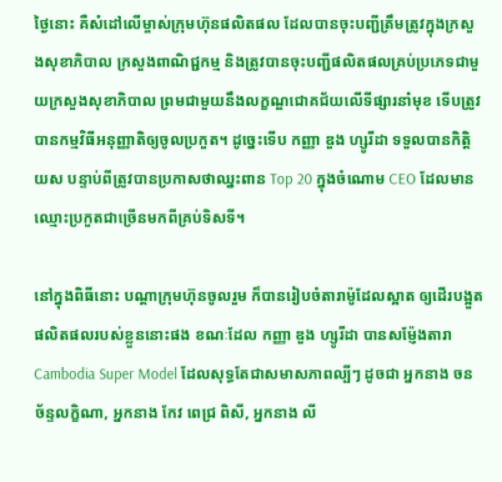ថ្ងៃនោះ គឺសំដៅលើម្ចាស់ក្រុមហ៊ុនផលិតផល ដែលបានចុះបញ្ជីត្រឹមត្រូវក្នុងក្រសួងសុខាភិបាល ក្រសួងពាណិជ្ជកម្ម និងត្រូវបានចុះបញ្ជីផលិតផលគ្រប់ប្រភេទជាមួយក្រសួងសុខាភិបាល ព្រមជាមួយនឹងលក្ខណ្ឌជោគជ័យលើទីផ្សារនាំមុខ ទើបត្រូវបានកម្មវិធីអនុញ្ញាតិឲ្យចូលប្រកួត។ ដូច្នេះទើប កញ្ញា ឌួង ហ្សូរីដា ទទួលបានកិត្តិយស បន្ទាប់ពីត្រូវបានប្រកាសថាឈ្នះពាន Top 20 ក្នុងចំណោម CEO ដែលមានឈ្មោះប្រកួតជាច្រើនមកពីគ្រប់ទិសទី។

នៅក្នុងពិធីនោះ បណ្ដាក្រុមហ៊ុនចូលរួម ក៏បានរៀបចំតារាម៉ូដែលស្អាត ឲ្យដើរបង្អួតផលិតផលរបស់ខ្លួននោះផង ខណៈដែល កញ្ញា ឌួង ហ្សូរីដា បានសម្ញ៉ែងតារា Cambodia Super Model ដែលសុទ្ធតែជាសមាសភាពល្បីៗ ដូចជា អ្នកនាង ចន ច័ន្ទលក្ខិណា, អ្នកនាង កែវ ពេជ្រ ពិសី, អ្នកនាង លី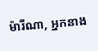ម៉ារីណា, អ្នកនាង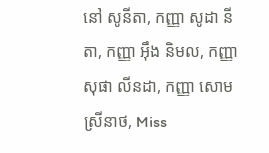នៅ សូនីតា, កញ្ញា សូដា នីតា, កញ្ញា អ៊ឹង និមល, កញ្ញា សុផា លីនដា, កញ្ញា សោម ស្រីនាថ, Miss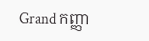Grand កញ្ញា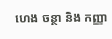ហេង ចន្ថា និង កញ្ញា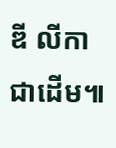ឌី លីកា ជាដើម៕